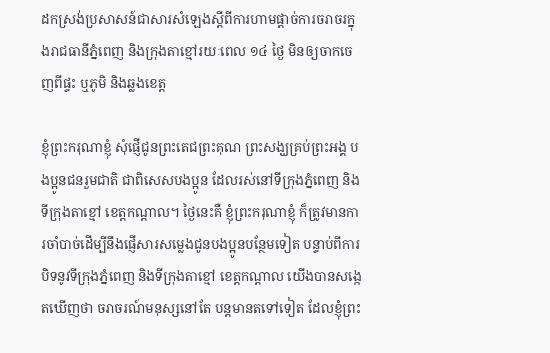ដកស្រង់ប្រសាសន៍ជាសារសំឡេងស្ដីពីការហាមផ្តាច់ការចរាចរក្នុងរាជធានីភ្នំពេញ និងក្រុងតាខ្មៅរយៈពេល ១៤ ថ្ងៃ មិនឲ្យចាកចេញពីផ្ទះ ឬភូមិ និងឆ្លងខេត្ត

ខ្ញុំព្រះករុណាខ្ញុំ សុំផ្ញើជូនព្រះតេជព្រះគុណ ព្រះសង្ឃគ្រប់ព្រះអង្គ បងប្អូនជនរួមជាតិ ជាពិសេសបងប្អូន ដែលរស់នៅទីក្រុងភ្នំពេញ និងទីក្រុងតាខ្មៅ ខេត្តកណ្តាល។ ថ្ងៃនេះគឺ ខ្ញុំព្រះករុណាខ្ញុំ ក៏ត្រូវមានការចាំបាច់ដើម្បីនឹងផ្ញើសារសម្លេងជូនបងប្អូនបន្ថែមទៀត បន្ទាប់ពីការ បិទនូវទីក្រុងភ្នំពេញ និងទីក្រុងតាខ្មៅ ខេត្តកណ្តាល យើងបានសង្កេតឃើញថា ចរាចរណ៍មនុស្សនៅតែ បន្តមានតទៅទៀត ដែលខ្ញុំព្រះ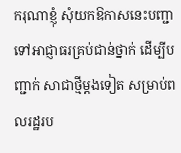ករុណាខ្ញុំ សុំយកឱកាសនេះបញ្ជាទៅអាជ្ញាធរគ្រប់ជាន់ថ្នាក់ ដើម្បីបញ្ជាក់ សាជាថ្មីម្តងទៀត សម្រាប់ពលរដ្ឋរប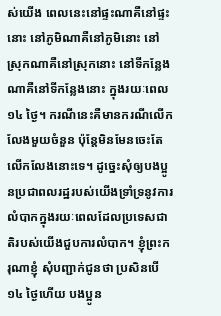ស់យើង ពេលនេះនៅផ្ទះណាគឺនៅផ្ទះនោះ នៅភូមិណាគឺនៅភូមិនោះ នៅស្រុកណាគឺនៅស្រុកនោះ នៅទីកន្លែងណាគឺនៅទីកន្លែងនោះ ក្នុងរយៈពេល ១៤ ថ្ងៃ។ ករណីនេះគឺមានករណីលើកលែងមួយចំនួន ប៉ុន្តែមិនមែនចេះតែលើកលែងនោះទេ។ ដូច្នេះសុំឲ្យបងប្អូនប្រជាពលរដ្ឋរបស់យើងទ្រាំទ្រនូវការលំបាកក្នុងរយៈពេលដែលប្រទេសជាតិរបស់យើងជួបការលំបាក។ ខ្ញុំព្រះករុណាខ្ញុំ សុំបញ្ជាក់ជូនថា ប្រសិនបើ ១៤ ថ្ងៃហើយ បងប្អូន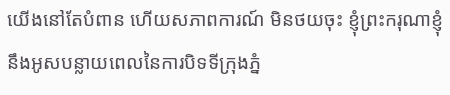យើងនៅតែបំពាន ហើយសភាពការណ៍ មិនថយចុះ ខ្ញុំព្រះករុណាខ្ញុំ នឹងអូសបន្លាយពេលនៃការបិទទីក្រុងភ្នំ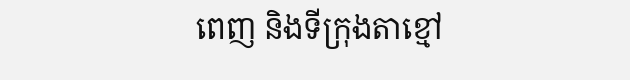ពេញ និងទីក្រុងតាខ្មៅ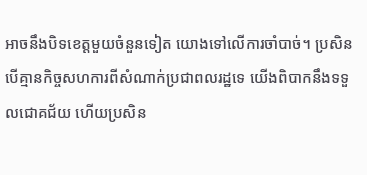អាចនឹងបិទខេត្តមួយចំនួនទៀត យោងទៅលើការចាំបាច់។ ប្រសិនបើគ្មានកិច្ចសហការពីសំណាក់ប្រជាពលរដ្ឋទេ យើងពិបាកនឹងទទួលជោគជ័យ ហើយប្រសិន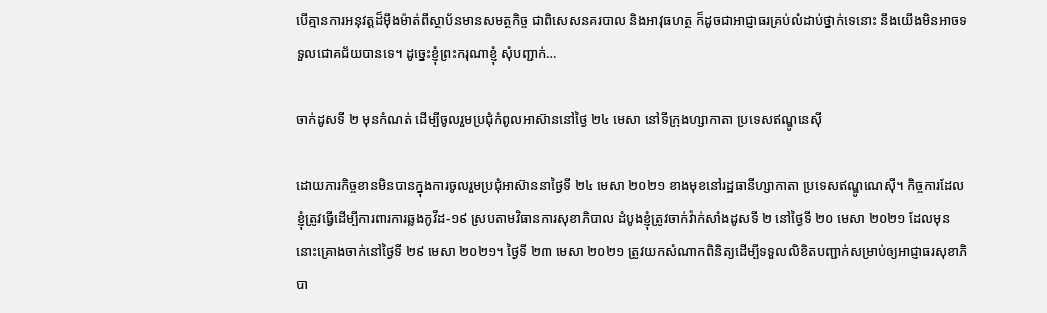បើគ្មានការអនុវត្តដ៏ម៉ឹងម៉ាត់ពីស្ថាប័នមានសមត្ថកិច្ច ជាពិសេសនគរបាល និងអាវុធហត្ថ ក៏ដូចជាអាជ្ញាធរគ្រប់លំដាប់ថ្នាក់ទេនោះ នឹងយើងមិនអាចទទួលជោគជ័យបានទេ។ ដូច្នេះខ្ញុំព្រះករុណាខ្ញុំ សុំបញ្ជាក់…

ចាក់ដូសទី ២ មុនកំណត់ ដើម្បីចូលរួមប្រជុំកំពូលអាស៊ាននៅថ្ងៃ ២៤ មេសា នៅទីក្រុងហ្សាកាតា ប្រទេសឥណ្ឌូនេស៊ី

ដោយភារកិច្ចខានមិនបានក្នុងការចូលរួមប្រជុំអាស៊ាននាថ្ងៃទី ២៤ មេសា ២០២១ ខាងមុខនៅរដ្ឋធានីហ្សាកាតា ប្រទេសឥណ្ឌូណេស៊ី។ កិច្ចការដែលខ្ញុំត្រូវធ្វើដើម្បីការពារការឆ្លងកូវីដ-១៩ ស្របតាមវិធានការសុខាភិបាល ដំបូងខ្ញុំត្រូវចាក់វ៉ាក់សាំងដូសទី ២ នៅថ្ងៃទី ២០ មេសា ២០២១ ដែលមុននោះគ្រោងចាក់នៅថ្ងៃទី ២៩ មេសា ២០២១។ ថ្ងៃទី ២៣ មេសា ២០២១ ត្រូវយកសំណាកពិនិត្យដើម្បីទទួលលិខិតបញ្ជាក់សម្រាប់ឲ្យអាជ្ញាធរសុខាភិបា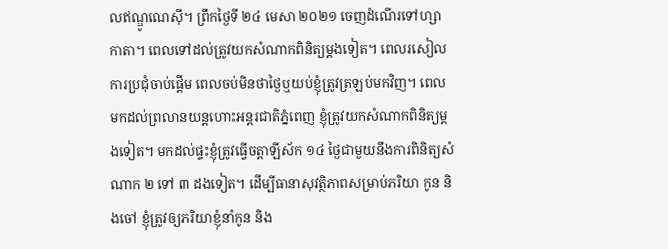លឥណ្ឌូណេស៊ី។ ព្រឹកថ្ងៃទី ២៤ មេសា ២០២១ ចេញដំណើរទៅហ្សាកាតា។ ពេលទៅដល់ត្រូវយកសំណាកពិនិត្យម្តងទៀត។ ពេលរសៀលការប្រជុំចាប់ផ្តើម ពេលចប់មិនថាថ្ងៃឬយប់ខ្ញុំត្រូវត្រឡប់មកវិញ។ ពេលមកដល់ព្រលានយន្តហោះអន្តរជាតិភ្នំពេញ ខ្ញុំត្រូវយកសំណាកពិនិត្យម្តងទៀត។ មកដល់ផ្ទះខ្ញុំត្រូវធ្វើចត្តាឡីស័ក ១៤ ថ្ងៃជាមួយនឹងការពិនិត្យសំណាក ២ ទៅ ៣ ដងទៀត។ ដើម្បីធានាសុវត្ថិភាពសម្រាប់ភរិយា កូន និងចៅ ខ្ញុំត្រូវឲ្យភរិយាខ្ញុំនាំកូន និង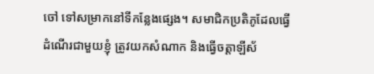ចៅ ទៅសម្រាកនៅទីកន្លែងផ្សេង។ សមាជិកប្រតិភូដែលធ្វើដំណើរជាមួយខ្ញុំ ត្រូវយកសំណាក និងធ្វើចត្តាឡីស័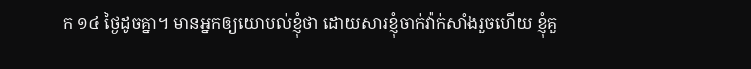ក ១៤ ថ្ងៃដូចគ្នា។ មានអ្នកឲ្យយោបល់ខ្ញុំថា ដោយសារខ្ញុំចាក់វ៉ាក់សាំងរួចហើយ ខ្ញុំគួ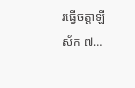រធ្វើចត្តាឡីស័ក ៧…